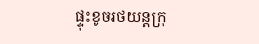ផ្ទុះខូចរថយន្តក្រុ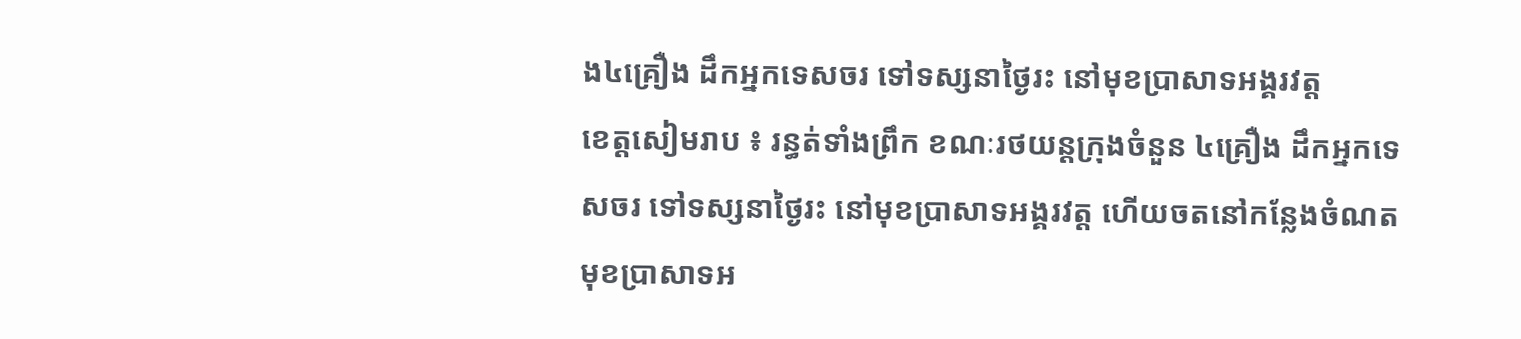ង៤គ្រឿង ដឹកអ្នកទេសចរ ទៅទស្សនាថ្ងៃរះ នៅមុខប្រាសាទអង្គរវត្ត
ខេត្តសៀមរាប ៖ រន្ធត់ទាំងព្រឹក ខណៈរថយន្តក្រុងចំនួន ៤គ្រឿង ដឹកអ្នកទេសចរ ទៅទស្សនាថ្ងៃរះ នៅមុខប្រាសាទអង្គរវត្ត ហើយចតនៅកន្លែងចំណត មុខប្រាសាទអ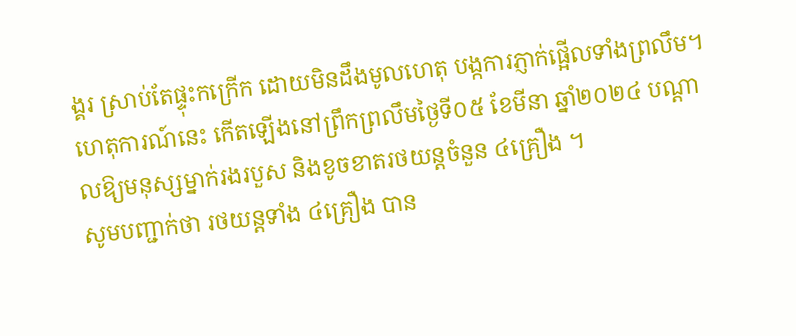ង្គរ ស្រាប់តែផ្ទុះកក្រើក ដោយមិនដឹងមូលហេតុ បង្កការភ្ញាក់ផ្អើលទាំងព្រលឹម។
ហេតុការណ៍នេះ កើតឡើងនៅព្រឹកព្រលឹមថ្ងៃទី០៥ ខែមីនា ឆ្នាំ២០២៤ បណ្តាលឱ្យមនុស្សម្នាក់រងរបួស និងខូចខាតរថយន្តចំនួន ៤គ្រឿង ។
សូមបញ្ជាក់ថា រថយន្តទាំង ៤គ្រឿង បាន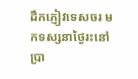ដឹកភ្ញៀវទេសចរ មកទស្សនាថ្ងៃរះនៅប្រា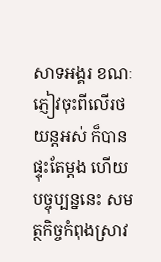សាទអង្គរ ខណៈភ្ញៀវចុះពីលើរថយន្តអស់ ក៏បានផ្ទុះតែម្ដង ហើយបច្ចុប្បន្ននេះ សមត្ថកិច្ចកំពុងស្រាវ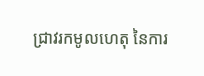ជ្រាវរកមូលហេតុ នៃការ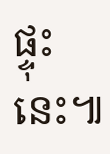ផ្ទុះនេះ៕